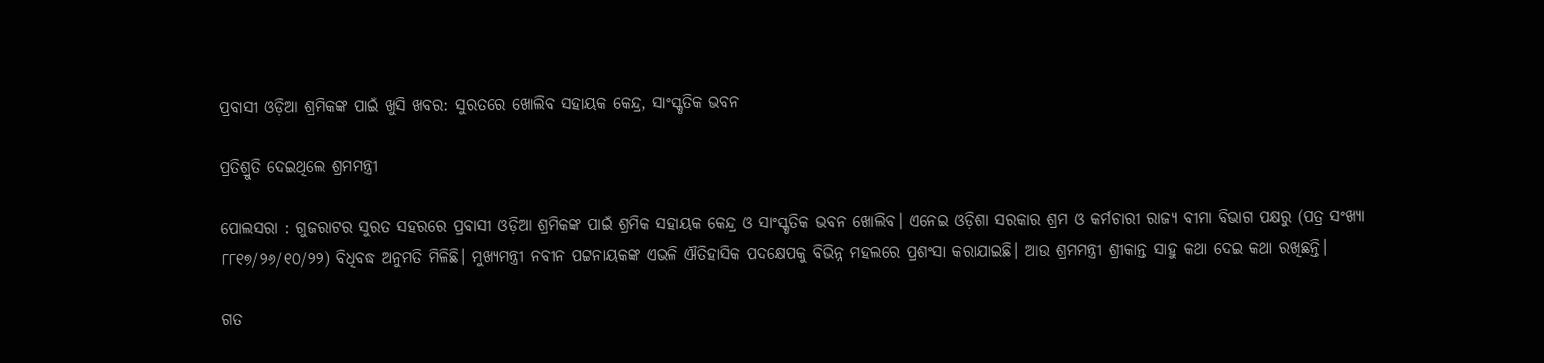ପ୍ରବାସୀ ଓଡ଼ିଆ ଶ୍ରମିକଙ୍କ ପାଇଁ ଖୁସି ଖବର: ସୁରତରେ ଖୋଲିବ ସହାୟକ କେନ୍ଦ୍ର, ସାଂସ୍କୃତିକ ଭବନ

ପ୍ରତିଶ୍ରୁତି ଦେଇଥିଲେ ଶ୍ରମମନ୍ତ୍ରୀ

ପୋଲସରା : ଗୁଜରାଟର ସୁରତ ସହରରେ ପ୍ରବାସୀ ଓଡ଼ିଆ ଶ୍ରମିକଙ୍କ ପାଇଁ ଶ୍ରମିକ ସହାୟକ କେନ୍ଦ୍ର ଓ ସାଂସ୍କୃତିକ ଭବନ ଖୋଲିବ। ଏନେଇ ଓଡ଼ିଶା ସରକାର ଶ୍ରମ ଓ କର୍ମଚାରୀ ରାଜ୍ୟ ବୀମା ବିଭାଗ ପକ୍ଷରୁ (ପତ୍ର ସଂଖ୍ୟା ୮୮୧୭/୨୬/୧୦/୨୨) ବିଧିବଦ୍ଧ ଅନୁମତି ମିଳିଛି। ମୁଖ୍ୟମନ୍ତ୍ରୀ ନବୀନ ପଟ୍ଟନାୟକଙ୍କ ଏଭଳି ଐତିହାସିକ ପଦକ୍ଷେପକୁ ବିଭିନ୍ନ ମହଲରେ ପ୍ରଶଂସା କରାଯାଇଛି। ଆଉ ଶ୍ରମମନ୍ତ୍ରୀ ଶ୍ରୀକାନ୍ତ ସାହୁ କଥା ଦେଇ କଥା ରଖିଛନ୍ତି।

ଗତ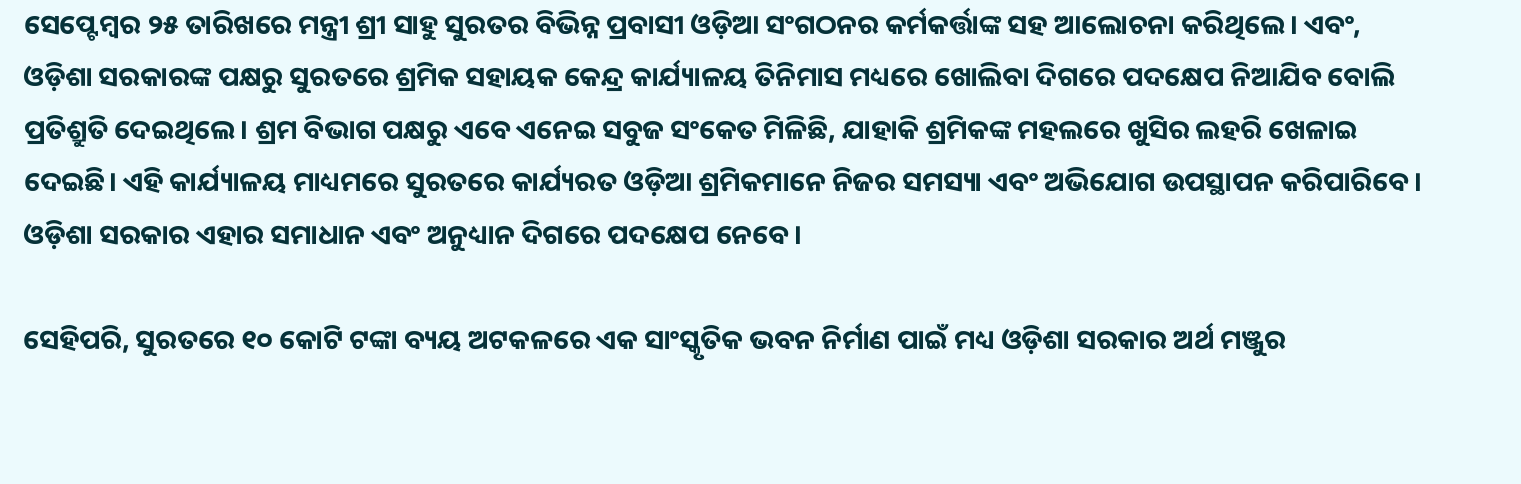ସେପ୍ଟେମ୍ବର ୨୫ ତାରିଖରେ ମନ୍ତ୍ରୀ ଶ୍ରୀ ସାହୁ ସୁରତର ବିଭିନ୍ନ ପ୍ରବାସୀ ଓଡ଼ିଆ ସଂଗଠନର କର୍ମକର୍ତ୍ତାଙ୍କ ସହ ଆଲୋଚନା କରିଥିଲେ। ଏବଂ, ଓଡ଼ିଶା ସରକାରଙ୍କ ପକ୍ଷରୁ ସୁରତରେ ଶ୍ରମିକ ସହାୟକ କେନ୍ଦ୍ର କାର୍ଯ୍ୟାଳୟ ତିନିମାସ ମଧ୍ୟରେ ଖୋଲିବା ଦିଗରେ ପଦକ୍ଷେପ ନିଆଯିବ ବୋଲି ପ୍ରତିଶ୍ରୁତି ଦେଇଥିଲେ। ଶ୍ରମ ବିଭାଗ ପକ୍ଷରୁ ଏବେ ଏନେଇ ସବୁଜ ସଂକେତ ମିଳିଛି, ଯାହାକି ଶ୍ରମିକଙ୍କ ମହଲରେ ଖୁସିର ଲହରି ଖେଳାଇ ଦେଇଛି। ଏହି କାର୍ଯ୍ୟାଳୟ ମାଧ୍ୟମରେ ସୁରତରେ କାର୍ଯ୍ୟରତ ଓଡ଼ିଆ ଶ୍ରମିକମାନେ ନିଜର ସମସ୍ୟା ଏବଂ ଅଭିଯୋଗ ଉପସ୍ଥାପନ କରିପାରିବେ। ଓଡ଼ିଶା ସରକାର ଏହାର ସମାଧାନ ଏବଂ ଅନୁଧ୍ୟାନ ଦିଗରେ ପଦକ୍ଷେପ ନେବେ।

ସେହିପରି, ସୁରତରେ ୧୦ କୋଟି ଟଙ୍କା ବ୍ୟୟ ଅଟକଳରେ ଏକ ସାଂସ୍କୃତିକ ଭବନ ନିର୍ମାଣ ପାଇଁ ମଧ୍ୟ ଓଡ଼ିଶା ସରକାର ଅର୍ଥ ମଞ୍ଜୁର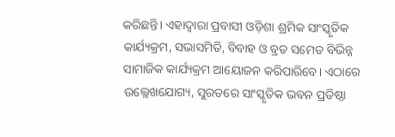କରିଛନ୍ତି। ଏହାଦ୍ବାରା ପ୍ରବାସୀ ଓଡ଼ିଶା ଶ୍ରମିକ ସାଂସ୍କୃତିକ କାର୍ଯ୍ୟକ୍ରମ, ସଭାସମିତି, ବିବାହ ଓ ବ୍ରତ ସମେତ ବିଭିନ୍ନ ସାମାଜିକ କାର୍ଯ୍ୟକ୍ରମ ଆୟୋଜନ କରିପାରିବେ। ଏଠାରେ ଉଲ୍ଲେଖଯୋଗ୍ୟ, ସୁରତରେ ସାଂସ୍କୃତିକ ଭବନ ପ୍ରତିଷ୍ଠା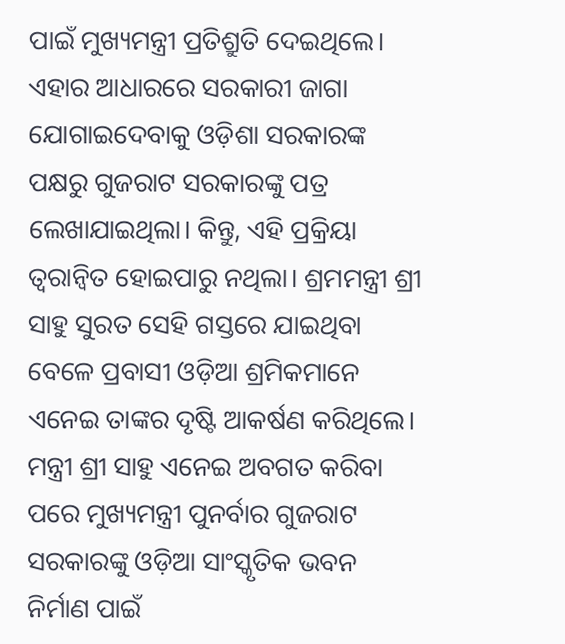ପାଇଁ ମୁଖ୍ୟମନ୍ତ୍ରୀ ପ୍ରତିଶ୍ରୁତି ଦେଇଥିଲେ। ଏହାର ଆଧାରରେ ସରକାରୀ ଜାଗା ଯୋଗାଇଦେବାକୁ ଓଡ଼ିଶା ସରକାରଙ୍କ ପକ୍ଷରୁ ଗୁଜରାଟ ସରକାରଙ୍କୁ ପତ୍ର ଲେଖାଯାଇଥିଲା। କିନ୍ତୁ, ଏହି ପ୍ରକ୍ରିୟା ତ୍ବରାନ୍ବିତ ହୋଇପାରୁ ନଥିଲା। ଶ୍ରମମନ୍ତ୍ରୀ ଶ୍ରୀ ସାହୁ ସୁରତ ସେହି ଗସ୍ତରେ ଯାଇଥିବା ବେଳେ ପ୍ରବାସୀ ଓଡ଼ିଆ ଶ୍ରମିକମାନେ ଏନେଇ ତାଙ୍କର ଦୃଷ୍ଟି ଆକର୍ଷଣ କରିଥିଲେ। ମନ୍ତ୍ରୀ ଶ୍ରୀ ସାହୁ ଏନେଇ ଅବଗତ କରିବା ପରେ ମୁଖ୍ୟମନ୍ତ୍ରୀ ପୁନର୍ବାର ଗୁଜରାଟ ସରକାରଙ୍କୁ ଓଡ଼ିଆ ସାଂସ୍କୃତିକ ଭବନ ନିର୍ମାଣ ପାଇଁ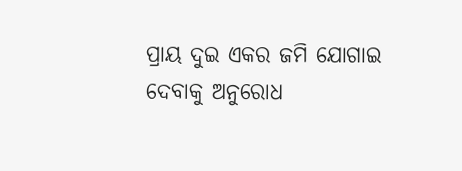ପ୍ରାୟ ଦୁଇ ଏକର ଜମି ଯୋଗାଇ ଦେବାକୁ ଅନୁରୋଧ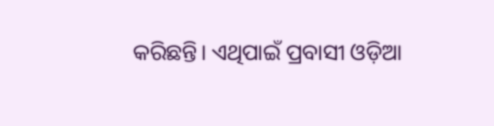କରିଛନ୍ତି। ଏଥିପାଇଁ ପ୍ରବାସୀ ଓଡ଼ିଆ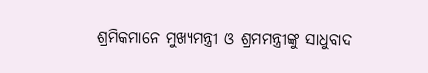ଶ୍ରମିକମାନେ ମୁଖ୍ୟମନ୍ତ୍ରୀ ଓ ଶ୍ରମମନ୍ତ୍ରୀଙ୍କୁ ସାଧୁବାଦ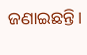ଜଣାଇଛନ୍ତି।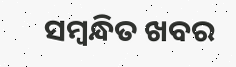ସମ୍ବନ୍ଧିତ ଖବର